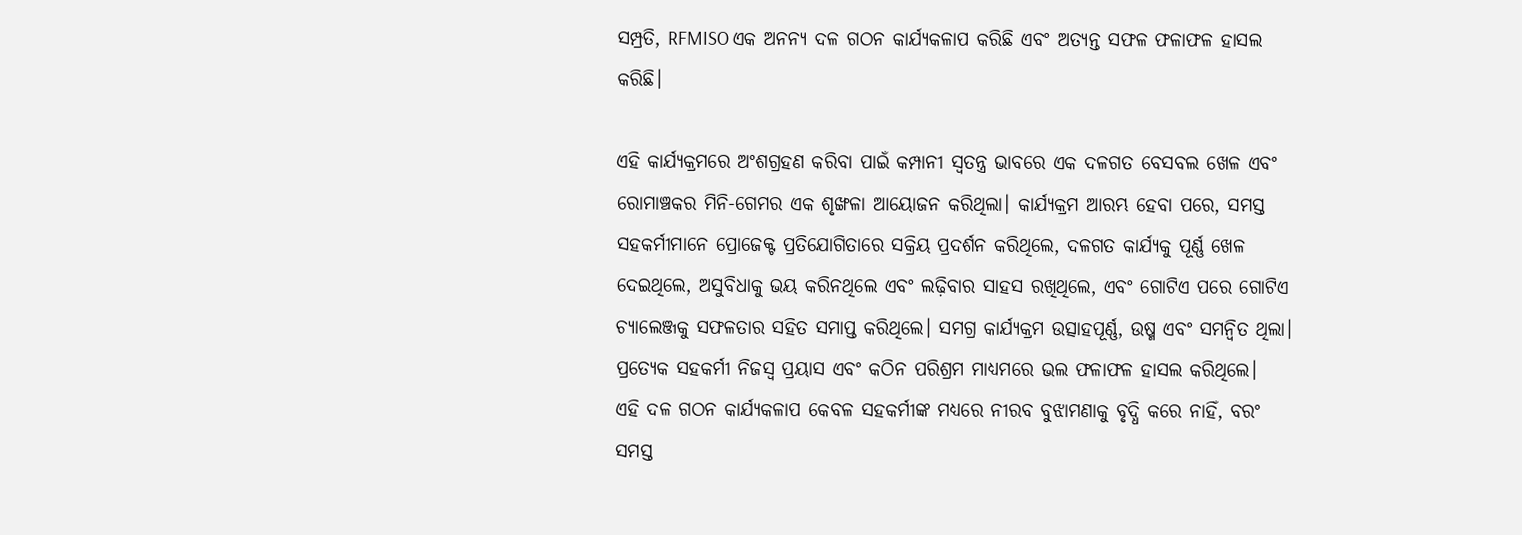ସମ୍ପ୍ରତି, RFMISO ଏକ ଅନନ୍ୟ ଦଳ ଗଠନ କାର୍ଯ୍ୟକଳାପ କରିଛି ଏବଂ ଅତ୍ୟନ୍ତ ସଫଳ ଫଳାଫଳ ହାସଲ କରିଛି।

ଏହି କାର୍ଯ୍ୟକ୍ରମରେ ଅଂଶଗ୍ରହଣ କରିବା ପାଇଁ କମ୍ପାନୀ ସ୍ୱତନ୍ତ୍ର ଭାବରେ ଏକ ଦଳଗତ ବେସବଲ ଖେଳ ଏବଂ ରୋମାଞ୍ଚକର ମିନି-ଗେମର ଏକ ଶୃଙ୍ଖଳା ଆୟୋଜନ କରିଥିଲା। କାର୍ଯ୍ୟକ୍ରମ ଆରମ୍ଭ ହେବା ପରେ, ସମସ୍ତ ସହକର୍ମୀମାନେ ପ୍ରୋଜେକ୍ଟ ପ୍ରତିଯୋଗିତାରେ ସକ୍ରିୟ ପ୍ରଦର୍ଶନ କରିଥିଲେ, ଦଳଗତ କାର୍ଯ୍ୟକୁ ପୂର୍ଣ୍ଣ ଖେଳ ଦେଇଥିଲେ, ଅସୁବିଧାକୁ ଭୟ କରିନଥିଲେ ଏବଂ ଲଢ଼ିବାର ସାହସ ରଖିଥିଲେ, ଏବଂ ଗୋଟିଏ ପରେ ଗୋଟିଏ ଚ୍ୟାଲେଞ୍ଜକୁ ସଫଳତାର ସହିତ ସମାପ୍ତ କରିଥିଲେ। ସମଗ୍ର କାର୍ଯ୍ୟକ୍ରମ ଉତ୍ସାହପୂର୍ଣ୍ଣ, ଉଷ୍ମ ଏବଂ ସମନ୍ୱିତ ଥିଲା। ପ୍ରତ୍ୟେକ ସହକର୍ମୀ ନିଜସ୍ୱ ପ୍ରୟାସ ଏବଂ କଠିନ ପରିଶ୍ରମ ମାଧ୍ୟମରେ ଭଲ ଫଳାଫଳ ହାସଲ କରିଥିଲେ।
ଏହି ଦଳ ଗଠନ କାର୍ଯ୍ୟକଳାପ କେବଳ ସହକର୍ମୀଙ୍କ ମଧ୍ୟରେ ନୀରବ ବୁଝାମଣାକୁ ବୃଦ୍ଧି କରେ ନାହିଁ, ବରଂ ସମସ୍ତ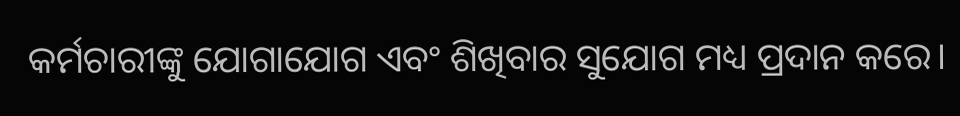କର୍ମଚାରୀଙ୍କୁ ଯୋଗାଯୋଗ ଏବଂ ଶିଖିବାର ସୁଯୋଗ ମଧ୍ୟ ପ୍ରଦାନ କରେ।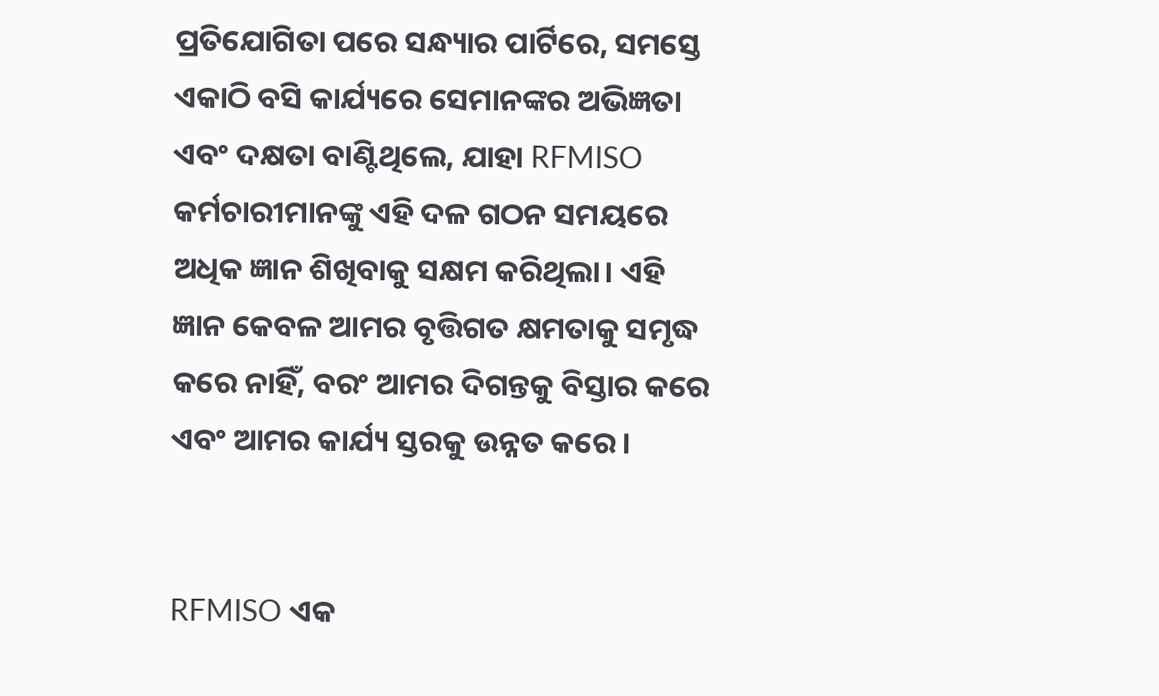ପ୍ରତିଯୋଗିତା ପରେ ସନ୍ଧ୍ୟାର ପାର୍ଟିରେ, ସମସ୍ତେ ଏକାଠି ବସି କାର୍ଯ୍ୟରେ ସେମାନଙ୍କର ଅଭିଜ୍ଞତା ଏବଂ ଦକ୍ଷତା ବାଣ୍ଟିଥିଲେ, ଯାହା RFMISO କର୍ମଚାରୀମାନଙ୍କୁ ଏହି ଦଳ ଗଠନ ସମୟରେ ଅଧିକ ଜ୍ଞାନ ଶିଖିବାକୁ ସକ୍ଷମ କରିଥିଲା। ଏହି ଜ୍ଞାନ କେବଳ ଆମର ବୃତ୍ତିଗତ କ୍ଷମତାକୁ ସମୃଦ୍ଧ କରେ ନାହିଁ, ବରଂ ଆମର ଦିଗନ୍ତକୁ ବିସ୍ତାର କରେ ଏବଂ ଆମର କାର୍ଯ୍ୟ ସ୍ତରକୁ ଉନ୍ନତ କରେ।


RFMISO ଏକ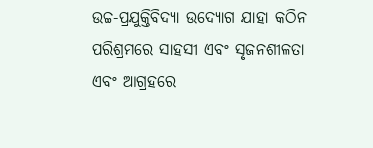ଉଚ୍ଚ-ପ୍ରଯୁକ୍ତିବିଦ୍ୟା ଉଦ୍ୟୋଗ ଯାହା କଠିନ ପରିଶ୍ରମରେ ସାହସୀ ଏବଂ ସୃଜନଶୀଳତା ଏବଂ ଆଗ୍ରହରେ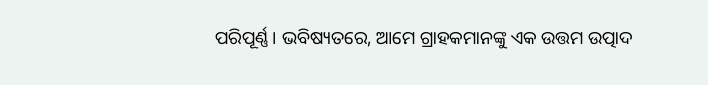ପରିପୂର୍ଣ୍ଣ। ଭବିଷ୍ୟତରେ, ଆମେ ଗ୍ରାହକମାନଙ୍କୁ ଏକ ଉତ୍ତମ ଉତ୍ପାଦ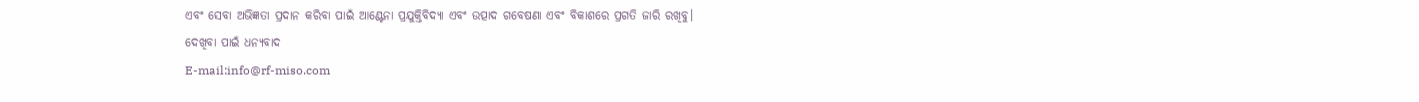ଏବଂ ସେବା ଅଭିଜ୍ଞତା ପ୍ରଦାନ କରିବା ପାଇଁ ଆଣ୍ଟେନା ପ୍ରଯୁକ୍ତିବିଦ୍ୟା ଏବଂ ଉତ୍ପାଦ ଗବେଷଣା ଏବଂ ବିକାଶରେ ପ୍ରଗତି ଜାରି ରଖିବୁ।
ଦେଖିବା ପାଇଁ ଧନ୍ୟବାଦ
E-mail:info@rf-miso.com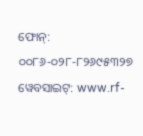ଫୋନ୍: ୦୦୮୬-୦୨୮-୮୨୬୯୫୩୨୭
ୱେବସାଇଟ୍: www.rf-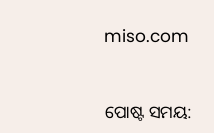miso.com


ପୋଷ୍ଟ ସମୟ: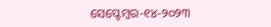ସେପ୍ଟେମ୍ବର-୧୪-୨୦୨୩